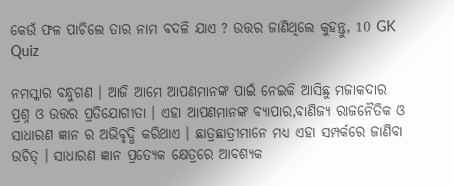କେଉଁ ଫଳ ପାଚିଲେ ତାର ନାମ ବଦଳି ଯାଏ ? ଉତ୍ତର ଜାଣିଥିଲେ କୁହନ୍ତୁ, 10 GK Quiz

ନମସ୍କାର ବନ୍ଧୁଗଣ । ଆଜି ଆମେ ଆପଣମାନଙ୍କ ପାଇଁ ନେଇକି ଆସିଛୁ ମଜାକଦାର ପ୍ରଶ୍ନ ଓ ଉତ୍ତର ପ୍ରତିଯୋଗୀତା । ଏହା ଆପଣମାନଙ୍କ ବ୍ୟାପାର,ବାଣିଜ୍ୟ ରାଜନୈତିକ ଓ ସାଧାରଣ ଜ୍ଞାନ ର ଅଭିବୃଦ୍ଧି କରିଥାଏ । ଛାତ୍ରଛାତ୍ରୀମାନେ ମଧ୍ୟ ଏହା ସମ୍ପର୍କରେ ଜାଣିବା ଉଚିତ୍ । ସାଧାରଣ ଜ୍ଞାନ ପ୍ରତ୍ୟେକ କ୍ଷେତ୍ରରେ ଆବଶ୍ୟକ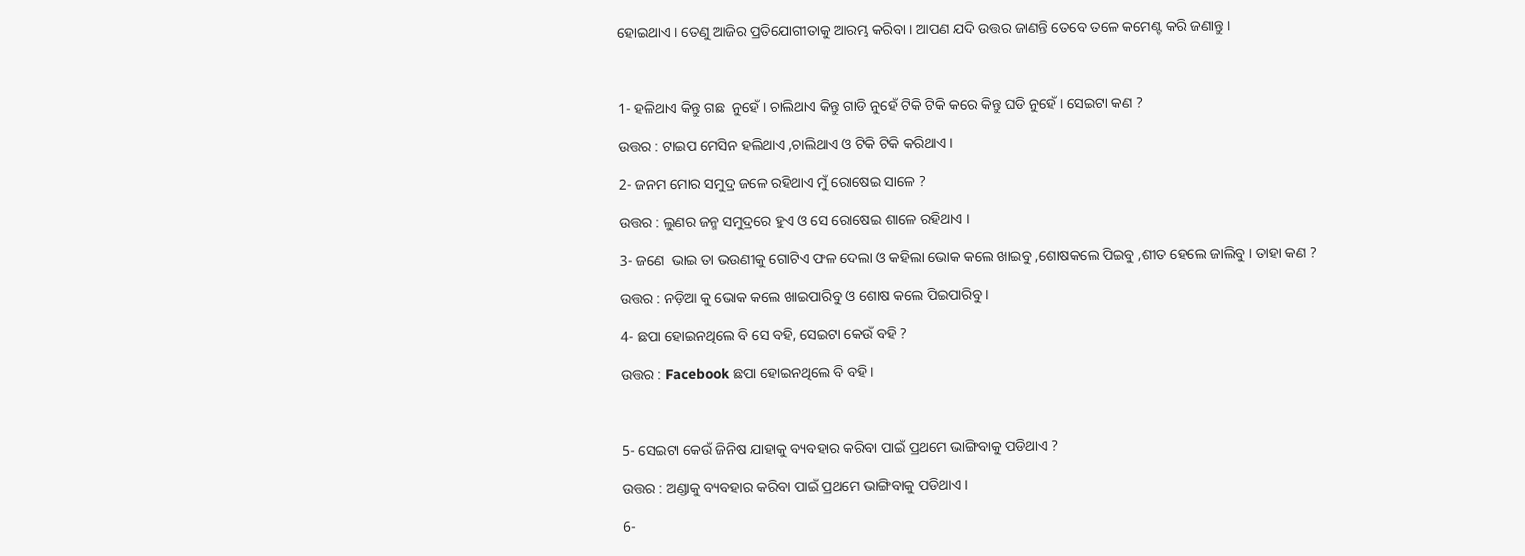ହୋଇଥାଏ । ତେଣୁ ଆଜିର ପ୍ରତିଯୋଗୀତାକୁ ଆରମ୍ଭ କରିବା । ଆପଣ ଯଦି ଉତ୍ତର ଜାଣନ୍ତି ତେବେ ତଳେ କମେଣ୍ଟ କରି ଜଣାନ୍ତୁ ।



1- ହଳିଥାଏ କିନ୍ତୁ ଗଛ  ନୁହେଁ । ଚାଲିଥାଏ କିନ୍ତୁ ଗାଡି ନୁହେଁ ଟିକି ଟିକି କରେ କିନ୍ତୁ ଘଡି ନୁହେଁ । ସେଇଟା କଣ ?

ଉତ୍ତର : ଟାଇପ ମେସିନ ହଲିଥାଏ ,ଚାଲିଥାଏ ଓ ଟିକି ଟିକି କରିଥାଏ ।

2- ଜନମ ମୋର ସମୁଦ୍ର ଜଳେ ରହିଥାଏ ମୁଁ ରୋଷେଇ ସାଳେ ?

ଉତ୍ତର : ଲୁଣର ଜନ୍ମ ସମୁଦ୍ରରେ ହୁଏ ଓ ସେ ରୋଷେଇ ଶାଳେ ରହିଥାଏ ।

3- ଜଣେ  ଭାଇ ତା ଭଉଣୀକୁ ଗୋଟିଏ ଫଳ ଦେଲା ଓ କହିଲା ଭୋକ କଲେ ଖାଇବୁ ,ଶୋଷକଲେ ପିଇବୁ ,ଶୀତ ହେଲେ ଜାଲିବୁ । ତାହା କଣ ?

ଉତ୍ତର : ନଡ଼ିଆ କୁ ଭୋକ କଲେ ଖାଇପାରିବୁ ଓ ଶୋଷ କଲେ ପିଇପାରିବୁ ।

4- ଛପା ହୋଇନଥିଲେ ବି ସେ ବହି, ସେଇଟା କେଉଁ ବହି ?

ଉତ୍ତର : Facebook ଛପା ହୋଇନଥିଲେ ବି ବହି ।



5- ସେଇଟା କେଉଁ ଜିନିଷ ଯାହାକୁ ବ୍ୟବହାର କରିବା ପାଇଁ ପ୍ରଥମେ ଭାଙ୍ଗିବାକୁ ପଡିଥାଏ ?

ଉତ୍ତର : ଅଣ୍ଡାକୁ ବ୍ୟବହାର କରିବା ପାଇଁ ପ୍ରଥମେ ଭାଙ୍ଗିବାକୁ ପଡିଥାଏ ।

6-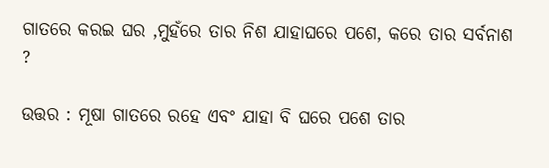ଗାତରେ କରଇ ଘର ,ମୁହଁରେ ତାର ନିଶ ଯାହାଘରେ ପଶେ, କରେ ତାର ସର୍ବନାଶ ?

ଉତ୍ତର : ମୂଷା ଗାତରେ ରହେ ଏବଂ ଯାହା ବି ଘରେ ପଶେ ତାର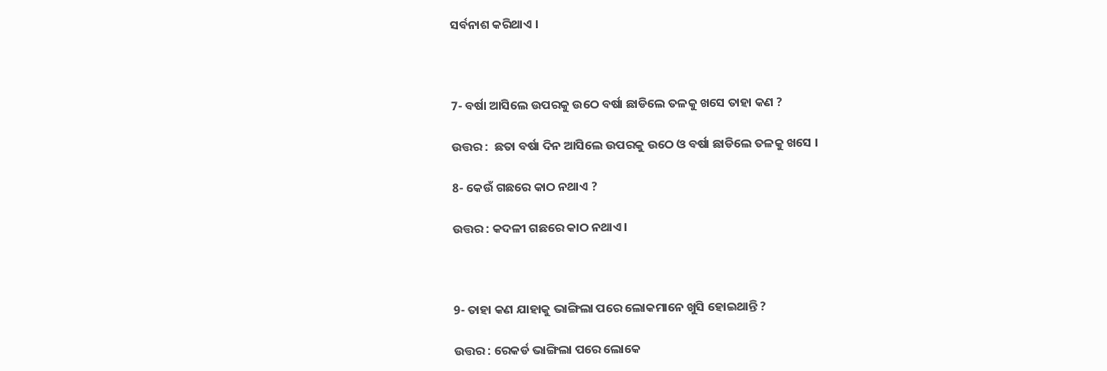ସର୍ବନାଶ କରିଥାଏ ।



7- ବର୍ଷା ଆସିଲେ ଉପରକୁ ଉଠେ ବର୍ଷା ଛାଡିଲେ ତଳକୁ ଖସେ ତାହା କଣ ?

ଉତ୍ତର :  ଛତା ବର୍ଷା ଦିନ ଆସିଲେ ଉପରକୁ ଉଠେ ଓ ବର୍ଷା ଛାଡିଲେ ତଳକୁ ଖସେ ।

8- କେଉଁ ଗଛରେ କାଠ ନଥାଏ ?

ଉତ୍ତର : କଦଳୀ ଗଛରେ କାଠ ନଥାଏ ।



9- ତାହା କଣ ଯାହାକୁ ଭାଙ୍ଗିଲା ପରେ ଲୋକମାନେ ଖୁସି ହୋଇଥାନ୍ତି ?

ଉତ୍ତର : ରେକର୍ଡ ଭାଙ୍ଗିଲା ପରେ ଲୋକେ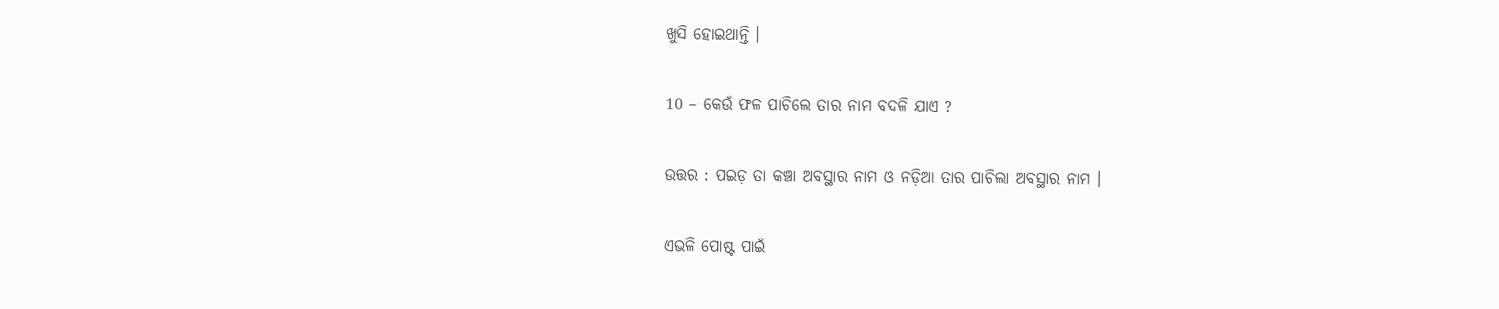ଖୁସି ହୋଇଥାନ୍ତି ।

10 – କେଉଁ ଫଳ ପାଚିଲେ ତାର ନାମ ବଦଳି ଯାଏ ?

ଉତ୍ତର : ପଇଡ଼ ତା କଞ୍ଚା ଅବସ୍ଥାର ନାମ ଓ ନଡ଼ିଆ ତାର ପାଚିଲା ଅବସ୍ଥାର ନାମ ।

ଏଭଳି ପୋଷ୍ଟ ପାଇଁ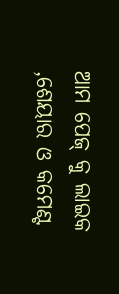ଆମ ପେଜ୍ କୁ ଲାଇକ ,ଶେୟାର ଓ କମେଣ୍ଟ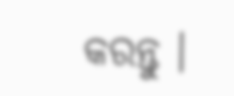କରନ୍ତୁ ।